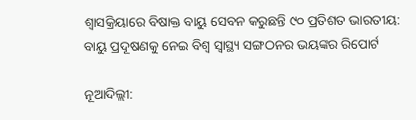ଶ୍ୱାସକ୍ରିୟାରେ ବିଷାକ୍ତ ବାୟୁ ସେବନ କରୁଛନ୍ତି ୯୦ ପ୍ରତିଶତ ଭାରତୀୟ: ବାୟୁ ପ୍ରଦୂଷଣକୁ ନେଇ ବିଶ୍ୱ ସ୍ୱାସ୍ଥ୍ୟ ସଙ୍ଗଠନର ଭୟଙ୍କର ରିପୋର୍ଟ

ନୂଆଦିଲ୍ଲୀ: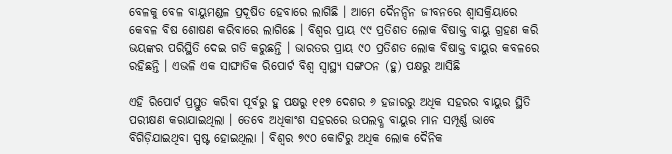ବେଳକୁ ବେଳ ବାୟୁମଣ୍ଡଳ ପ୍ରଦୂଷିତ ହେବାରେ ଲାଗିଛି । ଆମେ ଦୈନନ୍ଦିନ ଜୀବନରେ ଶ୍ୱାସକ୍ରିୟାରେ କେବଳ ବିଷ ଶୋଷଣ କରିବାରେ ଲାଗିଛେ । ବିଶ୍ୱର ପ୍ରାୟ ୯୯ ପ୍ରତିଶତ ଲୋକ ବିଷାକ୍ତ ବାୟୁ ଗ୍ରହଣ କରି ଭୟଙ୍କର ପରିସ୍ଥିତି ଦେଇ ଗତି କରୁଛନ୍ତି । ଭାରତର ପ୍ରାୟ ୯୦ ପ୍ରତିଶତ ଲୋକ ବିଷାକ୍ତ ବାୟୁର କବଳରେ ରହିଛନ୍ତି । ଏଭଳି ଏକ ସାଙ୍ଘାତିକ ରିପୋର୍ଟ ବିଶ୍ୱ ସ୍ୱାସ୍ଥ୍ୟ ସଙ୍ଗଠନ (ହୁ) ପକ୍ଷରୁ ଆସିଛି

ଏହି ରିପୋର୍ଟ ପ୍ରସ୍ତୁତ କରିବା ପୂର୍ବରୁ ହୁ ପକ୍ଷରୁ ୧୧୭ ଦେଶର ୬ ହଜାରରୁ ଅଧିକ ସହରର ବାୟୁର ସ୍ଥିତି ପରୀକ୍ଷଣ କରାଯାଇଥିଲା । ତେବେ ଅଧିକାଂଶ ସହରରେ ଉପଲବ୍ଧ ବାୟୁର ମାନ ସମ୍ପୂର୍ଣ୍ଣ ଭାବେ ବିଗିଡ଼ିଯାଇଥିବା ସ୍ପଷ୍ଟ ହୋଇଥିଲା । ବିଶ୍ୱର ୭୯୦ କୋଟିରୁ ଅଧିକ ଲୋକ ଦୈନିକ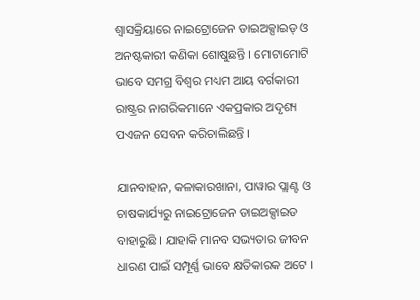ଶ୍ୱାସକ୍ରିୟାରେ ନାଇଟ୍ରୋଜେନ ଡାଇଅକ୍ସାଇଡ୍ ଓ ଅନଷ୍ଟକାରୀ କଣିକା ଶୋଷୁଛନ୍ତି । ମୋଟାମୋଟି ଭାବେ ସମଗ୍ର ବିଶ୍ୱର ମଧ୍ୟମ ଆୟ ବର୍ଗକାରୀ ରାଷ୍ଟ୍ରର ନାଗରିକମାନେ ଏକପ୍ରକାର ଅଦୃଶ୍ୟ ପଏଜନ ସେବନ କରିଚାଲିଛନ୍ତି ।

ଯାନବାହାନ, କଳାକାରଖାନା, ପାୱାର ପ୍ଲାଣ୍ଟ ଓ ଚାଷକାର୍ଯ୍ୟରୁ ନାଇଟ୍ରୋଜେନ ଡାଇଅକ୍ସାଇଡ ବାହାରୁଛି । ଯାହାକି ମାନବ ସଭ୍ୟତାର ଜୀବନ ଧାରଣ ପାଇଁ ସମ୍ପୂର୍ଣ୍ଣ ଭାବେ କ୍ଷତିକାରକ ଅଟେ ।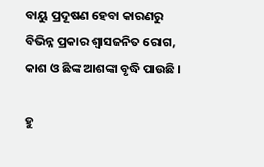ବାୟୁ ପ୍ରଦୂଷଣ ହେବା କାରଣରୁ ବିଭିନ୍ନ ପ୍ରକାର ଶ୍ୱାସଜନିତ ରୋଗ, କାଶ ଓ ଛିଙ୍କ ଆଶଙ୍କା ବୃଦ୍ଧି ପାଉଛି ।

ହୁ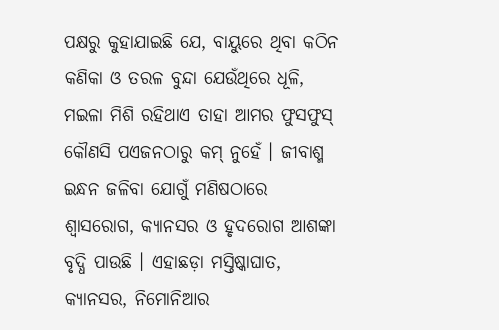ପକ୍ଷରୁ କୁହାଯାଇଛି ଯେ, ବାୟୁରେ ଥିବା କଠିନ କଣିକା ଓ ତରଳ ବୁନ୍ଦା ଯେଉଁଥିରେ ଧୂଳି, ମଇଳା ମିଶି ରହିଥାଏ ତାହା ଆମର ଫୁସଫୁସ୍ କୌଣସି ପଏଜନଠାରୁ କମ୍ ନୁହେଁ । ଜୀବାଶ୍ମ ଇନ୍ଧନ ଜଳିବା ଯୋଗୁଁ ମଣିଷଠାରେ ଶ୍ୱାସରୋଗ, କ୍ୟାନସର ଓ ହୃଦରୋଗ ଆଶଙ୍କା ବୃଦ୍ଧି ପାଉଛି । ଏହାଛଡ଼ା ମସ୍ତିଷ୍କାଘାତ, କ୍ୟାନସର, ନିମୋନିଆର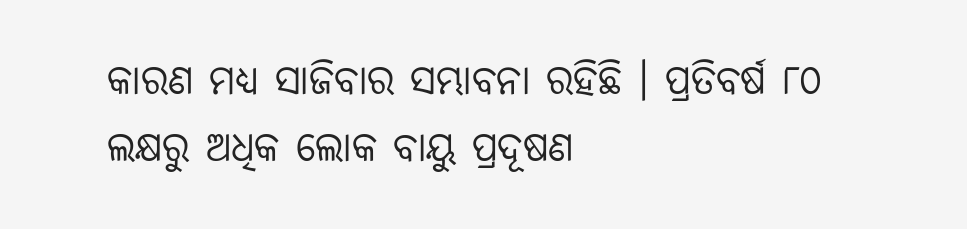କାରଣ ମଧ୍ୟ ସାଜିବାର ସମ୍ଭାବନା ରହିଛି । ପ୍ରତିବର୍ଷ ୮୦ ଲକ୍ଷରୁ ଅଧିକ ଲୋକ ବାୟୁ ପ୍ରଦୂଷଣ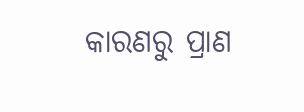କାରଣରୁ ପ୍ରାଣ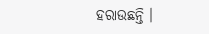ହରାଉଛନ୍ତି ।